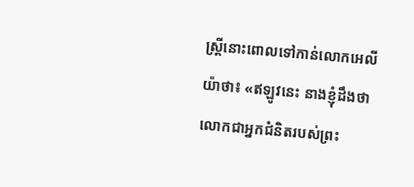ស្ត្រីនោះពោលទៅកាន់លោកអេលីយ៉ាថា៖ «ឥឡូវនេះ នាងខ្ញុំដឹងថា លោកជាអ្នកជំនិតរបស់ព្រះ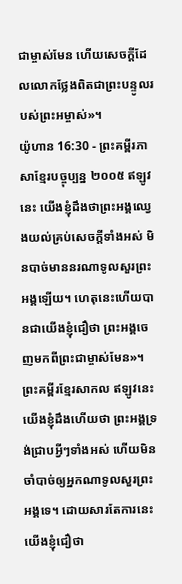ជាម្ចាស់មែន ហើយសេចក្ដីដែលលោកថ្លែងពិតជាព្រះបន្ទូលរបស់ព្រះអម្ចាស់»។
យ៉ូហាន 16:30 - ព្រះគម្ពីរភាសាខ្មែរបច្ចុប្បន្ន ២០០៥ ឥឡូវនេះ យើងខ្ញុំដឹងថាព្រះអង្គឈ្វេងយល់គ្រប់សេចក្ដីទាំងអស់ មិនបាច់មាននរណាទូលសួរព្រះអង្គឡើយ។ ហេតុនេះហើយបានជាយើងខ្ញុំជឿថា ព្រះអង្គចេញមកពីព្រះជាម្ចាស់មែន»។ ព្រះគម្ពីរខ្មែរសាកល ឥឡូវនេះ យើងខ្ញុំដឹងហើយថា ព្រះអង្គទ្រង់ជ្រាបអ្វីៗទាំងអស់ ហើយមិនចាំបាច់ឲ្យអ្នកណាទូលសួរព្រះអង្គទេ។ ដោយសារតែការនេះ យើងខ្ញុំជឿថា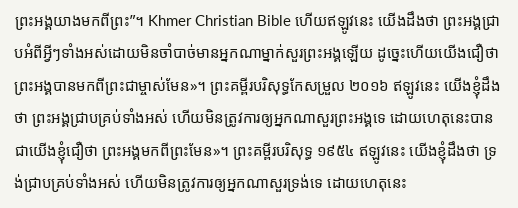ព្រះអង្គយាងមកពីព្រះ”។ Khmer Christian Bible ហើយឥឡូវនេះ យើងដឹងថា ព្រះអង្គជ្រាបអំពីអ្វីៗទាំងអស់ដោយមិនចាំបាច់មានអ្នកណាម្នាក់សួរព្រះអង្គឡើយ ដូច្នេះហើយយើងជឿថា ព្រះអង្គបានមកពីព្រះជាម្ចាស់មែន»។ ព្រះគម្ពីរបរិសុទ្ធកែសម្រួល ២០១៦ ឥឡូវនេះ យើងខ្ញុំដឹងថា ព្រះអង្គជ្រាបគ្រប់ទាំងអស់ ហើយមិនត្រូវការឲ្យអ្នកណាសួរព្រះអង្គទេ ដោយហេតុនេះបានជាយើងខ្ញុំជឿថា ព្រះអង្គមកពីព្រះមែន»។ ព្រះគម្ពីរបរិសុទ្ធ ១៩៥៤ ឥឡូវនេះ យើងខ្ញុំដឹងថា ទ្រង់ជ្រាបគ្រប់ទាំងអស់ ហើយមិនត្រូវការឲ្យអ្នកណាសួរទ្រង់ទេ ដោយហេតុនេះ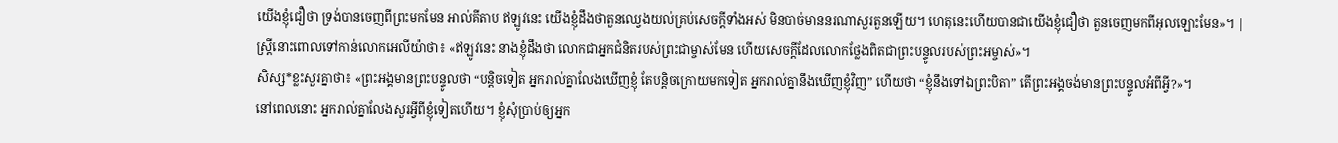យើងខ្ញុំជឿថា ទ្រង់បានចេញពីព្រះមកមែន អាល់គីតាប ឥឡូវនេះ យើងខ្ញុំដឹងថាតួនឈ្វេងយល់គ្រប់សេចក្ដីទាំងអស់ មិនបាច់មាននរណាសួរតួនឡើយ។ ហេតុនេះហើយបានជាយើងខ្ញុំជឿថា តួនចេញមកពីអុលឡោះមែន»។ |
ស្ត្រីនោះពោលទៅកាន់លោកអេលីយ៉ាថា៖ «ឥឡូវនេះ នាងខ្ញុំដឹងថា លោកជាអ្នកជំនិតរបស់ព្រះជាម្ចាស់មែន ហើយសេចក្ដីដែលលោកថ្លែងពិតជាព្រះបន្ទូលរបស់ព្រះអម្ចាស់»។
សិស្ស*ខ្លះសួរគ្នាថា៖ «ព្រះអង្គមានព្រះបន្ទូលថា “បន្តិចទៀត អ្នករាល់គ្នាលែងឃើញខ្ញុំ តែបន្តិចក្រោយមកទៀត អ្នករាល់គ្នានឹងឃើញខ្ញុំវិញ” ហើយថា “ខ្ញុំនឹងទៅឯព្រះបិតា” តើព្រះអង្គចង់មានព្រះបន្ទូលអំពីអ្វី?»។
នៅពេលនោះ អ្នករាល់គ្នាលែងសួរអ្វីពីខ្ញុំទៀតហើយ។ ខ្ញុំសុំប្រាប់ឲ្យអ្នក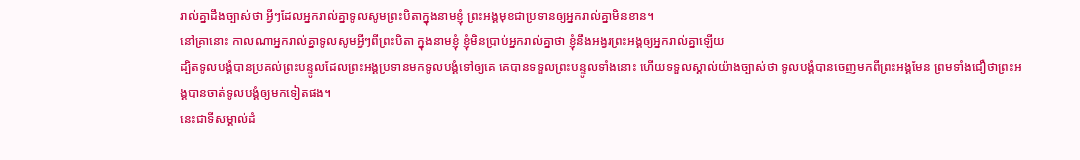រាល់គ្នាដឹងច្បាស់ថា អ្វីៗដែលអ្នករាល់គ្នាទូលសូមព្រះបិតាក្នុងនាមខ្ញុំ ព្រះអង្គមុខជាប្រទានឲ្យអ្នករាល់គ្នាមិនខាន។
នៅគ្រានោះ កាលណាអ្នករាល់គ្នាទូលសូមអ្វីៗពីព្រះបិតា ក្នុងនាមខ្ញុំ ខ្ញុំមិនប្រាប់អ្នករាល់គ្នាថា ខ្ញុំនឹងអង្វរព្រះអង្គឲ្យអ្នករាល់គ្នាឡើយ
ដ្បិតទូលបង្គំបានប្រគល់ព្រះបន្ទូលដែលព្រះអង្គប្រទានមកទូលបង្គំទៅឲ្យគេ គេបានទទួលព្រះបន្ទូលទាំងនោះ ហើយទទួលស្គាល់យ៉ាងច្បាស់ថា ទូលបង្គំបានចេញមកពីព្រះអង្គមែន ព្រមទាំងជឿថាព្រះអង្គបានចាត់ទូលបង្គំឲ្យមកទៀតផង។
នេះជាទីសម្គាល់ដំ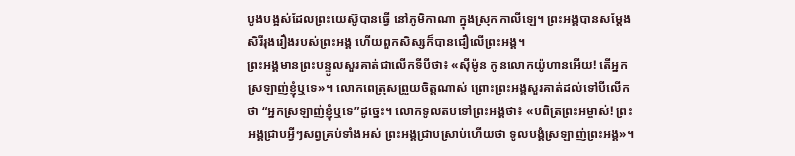បូងបង្អស់ដែលព្រះយេស៊ូបានធ្វើ នៅភូមិកាណា ក្នុងស្រុកកាលីឡេ។ ព្រះអង្គបានសម្តែងសិរីរុងរឿងរបស់ព្រះអង្គ ហើយពួកសិស្សក៏បានជឿលើព្រះអង្គ។
ព្រះអង្គមានព្រះបន្ទូលសួរគាត់ជាលើកទីបីថា៖ «ស៊ីម៉ូន កូនលោកយ៉ូហានអើយ! តើអ្នកស្រឡាញ់ខ្ញុំឬទេ»។ លោកពេត្រុសព្រួយចិត្តណាស់ ព្រោះព្រះអង្គសួរគាត់ដល់ទៅបីលើកថា “អ្នកស្រឡាញ់ខ្ញុំឬទេ”ដូច្នេះ។ លោកទូលតបទៅព្រះអង្គថា៖ «បពិត្រព្រះអម្ចាស់! ព្រះអង្គជ្រាបអ្វីៗសព្វគ្រប់ទាំងអស់ ព្រះអង្គជ្រាបស្រាប់ហើយថា ទូលបង្គំស្រឡាញ់ព្រះអង្គ»។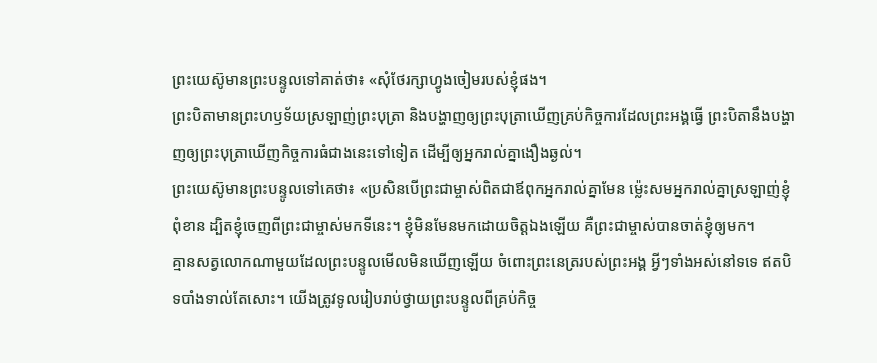ព្រះយេស៊ូមានព្រះបន្ទូលទៅគាត់ថា៖ «សុំថែរក្សាហ្វូងចៀមរបស់ខ្ញុំផង។
ព្រះបិតាមានព្រះហឫទ័យស្រឡាញ់ព្រះបុត្រា និងបង្ហាញឲ្យព្រះបុត្រាឃើញគ្រប់កិច្ចការដែលព្រះអង្គធ្វើ ព្រះបិតានឹងបង្ហាញឲ្យព្រះបុត្រាឃើញកិច្ចការធំជាងនេះទៅទៀត ដើម្បីឲ្យអ្នករាល់គ្នាងឿងឆ្ងល់។
ព្រះយេស៊ូមានព្រះបន្ទូលទៅគេថា៖ «ប្រសិនបើព្រះជាម្ចាស់ពិតជាឪពុកអ្នករាល់គ្នាមែន ម៉្លេះសមអ្នករាល់គ្នាស្រឡាញ់ខ្ញុំពុំខាន ដ្បិតខ្ញុំចេញពីព្រះជាម្ចាស់មកទីនេះ។ ខ្ញុំមិនមែនមកដោយចិត្តឯងឡើយ គឺព្រះជាម្ចាស់បានចាត់ខ្ញុំឲ្យមក។
គ្មានសត្វលោកណាមួយដែលព្រះបន្ទូលមើលមិនឃើញឡើយ ចំពោះព្រះនេត្ររបស់ព្រះអង្គ អ្វីៗទាំងអស់នៅទទេ ឥតបិទបាំងទាល់តែសោះ។ យើងត្រូវទូលរៀបរាប់ថ្វាយព្រះបន្ទូលពីគ្រប់កិច្ច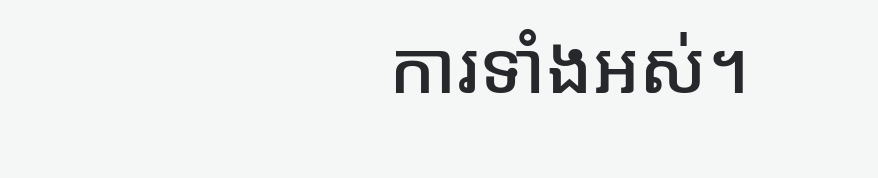ការទាំងអស់។